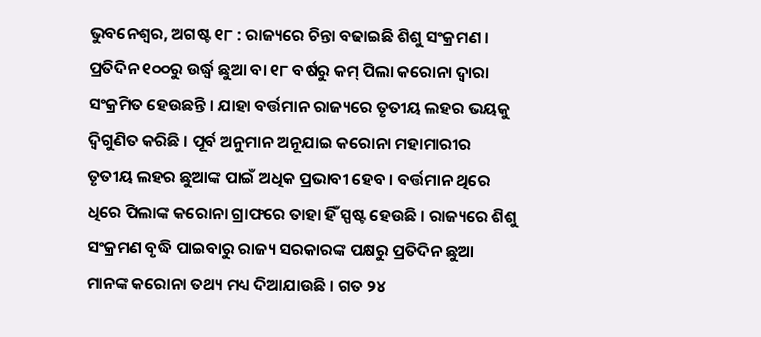ଭୁବନେଶ୍ୱର, ଅଗଷ୍ଟ ୧୮ : ରାଜ୍ୟରେ ଚିନ୍ତା ବଢାଇଛି ଶିଶୁ ସଂକ୍ରମଣ । ପ୍ରତିଦିନ ୧୦୦ରୁ ଉର୍ଦ୍ଧ୍ୱ ଛୁଆ ବା ୧୮ ବର୍ଷରୁ କମ୍ ପିଲା କରୋନା ଦ୍ୱାରା ସଂକ୍ରମିତ ହେଉଛନ୍ତି । ଯାହା ବର୍ତ୍ତମାନ ରାଜ୍ୟରେ ତୃତୀୟ ଲହର ଭୟକୁ ଦ୍ୱିଗୁଣିତ କରିଛି । ପୂର୍ବ ଅନୁମାନ ଅନୂଯାଇ କରୋନା ମହାମାରୀର ତୃତୀୟ ଲହର ଛୁଆଙ୍କ ପାଇଁ ଅଧିକ ପ୍ରଭାବୀ ହେବ । ବର୍ତ୍ତମାନ ଥିରେ ଧିରେ ପିଲାଙ୍କ କରୋନା ଗ୍ରାଫରେ ତାହା ହିଁ ସ୍ପଷ୍ଟ ହେଉଛି । ରାଜ୍ୟରେ ଶିଶୁ ସଂକ୍ରମଣ ବୃଦ୍ଧି ପାଇବାରୁ ରାଜ୍ୟ ସରକାରଙ୍କ ପକ୍ଷରୁ ପ୍ରତିଦିନ ଛୁଆ ମାନଙ୍କ କରୋନା ତଥ୍ୟ ମଧ୍ୟ ଦିଆଯାଉଛି । ଗତ ୨୪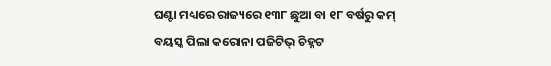ଘଣ୍ଟା ମଧ୍ୟରେ ରାଜ୍ୟରେ ୧୩୮ ଛୁଆ ବା ୧୮ ବର୍ଷରୁ କମ୍ ବୟସ୍କ ପିଲା କରୋନା ପଜିଟିଭ୍ ଚିହ୍ନଟ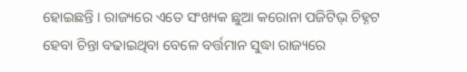ହୋଇଛନ୍ତି । ରାଜ୍ୟରେ ଏତେ ସଂଖ୍ୟକ ଛୁଆ କରୋନା ପଜିଟିଭ୍ ଚିହ୍ନଟ ହେବା ଚିନ୍ତା ବଢାଇଥିବା ବେଳେ ବର୍ତ୍ତମାନ ସୁଦ୍ଧା ରାଜ୍ୟରେ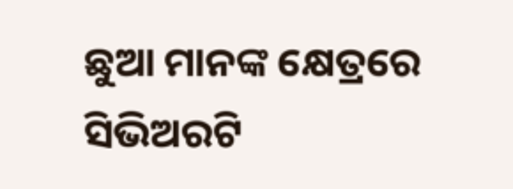ଛୁଆ ମାନଙ୍କ କ୍ଷେତ୍ରରେ ସିଭିଅରଟି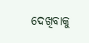ଦେଖିବାକୁ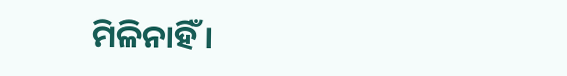ମିଳିନାହିଁ ।